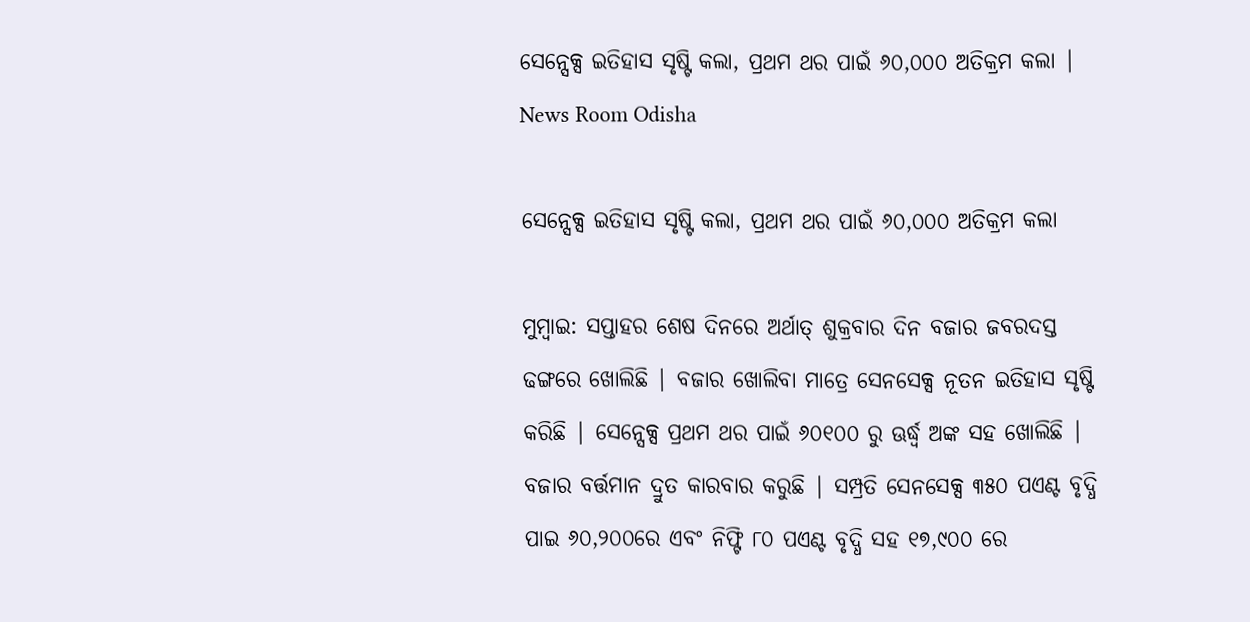ସେନ୍ସେକ୍ସ ଇତିହାସ ସୃଷ୍ଟି କଲା, ପ୍ରଥମ ଥର ପାଇଁ ୬୦,୦୦୦ ଅତିକ୍ରମ କଲା | News Room Odisha

ସେନ୍ସେକ୍ସ ଇତିହାସ ସୃଷ୍ଟି କଲା, ପ୍ରଥମ ଥର ପାଇଁ ୬୦,୦୦୦ ଅତିକ୍ରମ କଲା

ମୁମ୍ବାଇ: ସପ୍ତାହର ଶେଷ ଦିନରେ ଅର୍ଥାତ୍ ଶୁକ୍ରବାର ଦିନ ବଜାର ଜବରଦସ୍ତ ଢଙ୍ଗରେ ଖୋଲିଛି | ବଜାର ଖୋଲିବା ମାତ୍ରେ ସେନସେକ୍ସ ନୂତନ ଇତିହାସ ସୃଷ୍ଟି କରିଛି | ସେନ୍ସେକ୍ସ ପ୍ରଥମ ଥର ପାଇଁ ୬୦୧୦୦ ରୁ ଊର୍ଦ୍ଧ୍ବ ଅଙ୍କ ସହ ଖୋଲିଛି | ବଜାର ବର୍ତ୍ତମାନ ଦ୍ରୁତ କାରବାର କରୁଛି | ସମ୍ପ୍ରତି ସେନସେକ୍ସ ୩୫୦ ପଏଣ୍ଟ ବୃଦ୍ଧି ପାଇ ୬୦,୨୦୦ରେ ଏବଂ ନିଫ୍ଟି ୮୦ ପଏଣ୍ଟ ବୃଦ୍ଧି ସହ ୧୭,୯୦୦ ରେ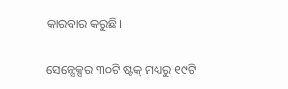କାରବାର କରୁଛି।

ସେନ୍ସେକ୍ସର ୩୦ଟି ଷ୍ଟକ୍ ମଧ୍ୟରୁ ୧୯ଟି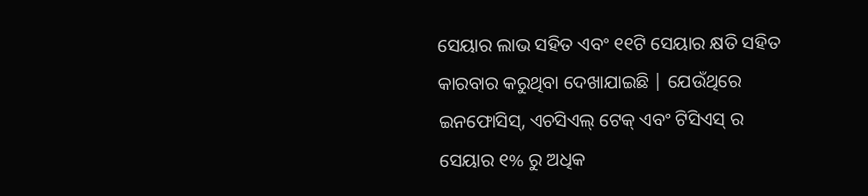ସେୟାର ଲାଭ ସହିତ ଏବଂ ୧୧ଟି ସେୟାର କ୍ଷତି ସହିତ କାରବାର କରୁଥିବା ଦେଖାଯାଇଛି | ଯେଉଁଥିରେ ଇନଫୋସିସ୍, ଏଚସିଏଲ୍ ଟେକ୍ ଏବଂ ଟିସିଏସ୍ ର ସେୟାର ୧% ରୁ ଅଧିକ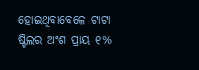ହୋଇଥିବାବେଳେ ଟାଟା ଷ୍ଟିଲର ଅଂଶ ପ୍ରାୟ ୧%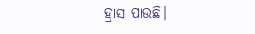ହ୍ରାସ ପାଉଛି।